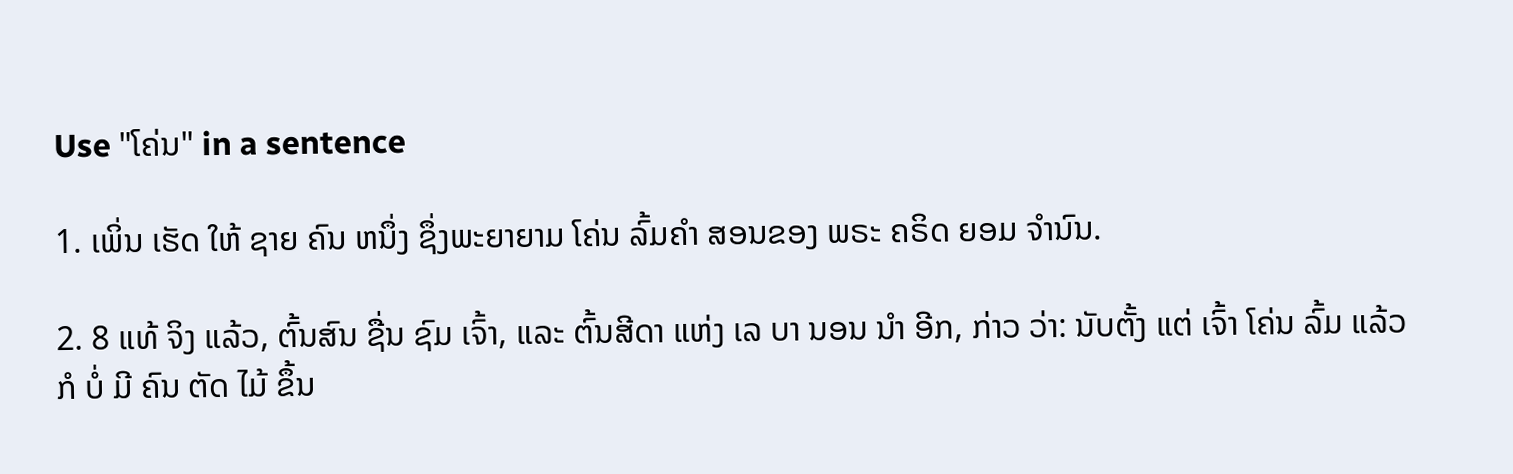Use "ໂຄ່ນ" in a sentence

1. ເພິ່ນ ເຮັດ ໃຫ້ ຊາຍ ຄົນ ຫນຶ່ງ ຊຶ່ງພະຍາຍາມ ໂຄ່ນ ລົ້ມຄໍາ ສອນຂອງ ພຣະ ຄຣິດ ຍອມ ຈໍານົນ.

2. 8 ແທ້ ຈິງ ແລ້ວ, ຕົ້ນສົນ ຊື່ນ ຊົມ ເຈົ້າ, ແລະ ຕົ້ນສີດາ ແຫ່ງ ເລ ບາ ນອນ ນໍາ ອີກ, ກ່າວ ວ່າ: ນັບຕັ້ງ ແຕ່ ເຈົ້າ ໂຄ່ນ ລົ້ມ ແລ້ວ ກໍ ບໍ່ ມີ ຄົນ ຕັດ ໄມ້ ຂຶ້ນ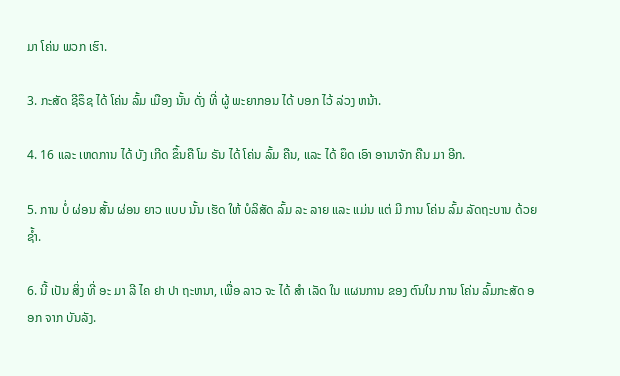ມາ ໂຄ່ນ ພວກ ເຮົາ.

3. ກະສັດ ຊີຣຶຊ ໄດ້ ໂຄ່ນ ລົ້ມ ເມືອງ ນັ້ນ ດັ່ງ ທີ່ ຜູ້ ພະຍາກອນ ໄດ້ ບອກ ໄວ້ ລ່ວງ ຫນ້າ.

4. 16 ແລະ ເຫດການ ໄດ້ ບັງ ເກີດ ຂຶ້ນຄື ໂມ ຣັນ ໄດ້ ໂຄ່ນ ລົ້ມ ຄືນ, ແລະ ໄດ້ ຍຶດ ເອົາ ອານາຈັກ ຄືນ ມາ ອີກ.

5. ການ ບໍ່ ຜ່ອນ ສັ້ນ ຜ່ອນ ຍາວ ແບບ ນັ້ນ ເຮັດ ໃຫ້ ບໍລິສັດ ລົ້ມ ລະ ລາຍ ແລະ ແມ່ນ ແຕ່ ມີ ການ ໂຄ່ນ ລົ້ມ ລັດຖະບານ ດ້ວຍ ຊໍ້າ.

6. ນີ້ ເປັນ ສິ່ງ ທີ່ ອະ ມາ ລີ ໄຄ ຢາ ປາ ຖະຫນາ, ເພື່ອ ລາວ ຈະ ໄດ້ ສໍາ ເລັດ ໃນ ແຜນການ ຂອງ ຕົນໃນ ການ ໂຄ່ນ ລົ້ມກະສັດ ອອກ ຈາກ ບັນລັງ.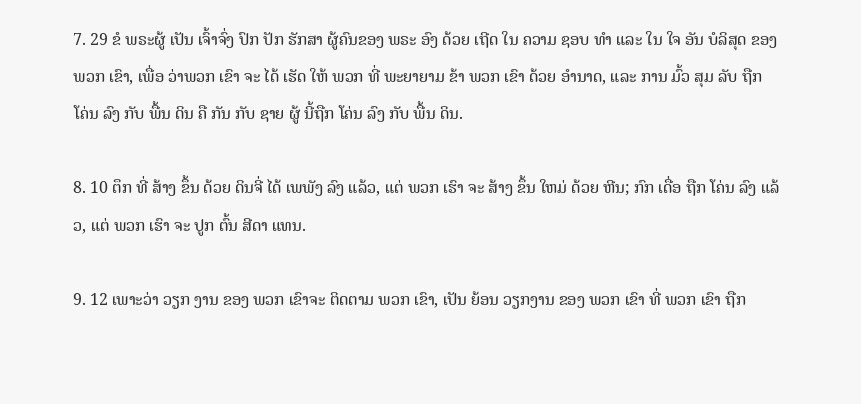7. 29 ຂໍ ພຣະຜູ້ ເປັນ ເຈົ້າຈົ່ງ ປົກ ປັກ ຮັກສາ ຜູ້ຄົນຂອງ ພຣະ ອົງ ດ້ວຍ ເຖີດ ໃນ ຄວາມ ຊອບ ທໍາ ແລະ ໃນ ໃຈ ອັນ ບໍລິສຸດ ຂອງ ພວກ ເຂົາ, ເພື່ອ ວ່າພວກ ເຂົາ ຈະ ໄດ້ ເຮັດ ໃຫ້ ພວກ ທີ່ ພະຍາຍາມ ຂ້າ ພວກ ເຂົາ ດ້ວຍ ອໍານາດ, ແລະ ການ ມົ້ວ ສຸມ ລັບ ຖືກ ໂຄ່ນ ລົງ ກັບ ພື້ນ ດິນ ຄື ກັນ ກັບ ຊາຍ ຜູ້ ນີ້ຖືກ ໂຄ່ນ ລົງ ກັບ ພື້ນ ດິນ.

8. 10 ຕຶກ ທີ່ ສ້າງ ຂຶ້ນ ດ້ວຍ ດິນຈີ່ ໄດ້ ເພພັງ ລົງ ແລ້ວ, ແຕ່ ພວກ ເຮົາ ຈະ ສ້າງ ຂຶ້ນ ໃຫມ່ ດ້ວຍ ຫີນ; ກົກ ເດື່ອ ຖືກ ໂຄ່ນ ລົງ ແລ້ວ, ແຕ່ ພວກ ເຮົາ ຈະ ປູກ ຕົ້ນ ສີດາ ແທນ.

9. 12 ເພາະວ່າ ວຽກ ງານ ຂອງ ພວກ ເຂົາຈະ ຕິດຕາມ ພວກ ເຂົາ, ເປັນ ຍ້ອນ ວຽກງານ ຂອງ ພວກ ເຂົາ ທີ່ ພວກ ເຂົາ ຖືກ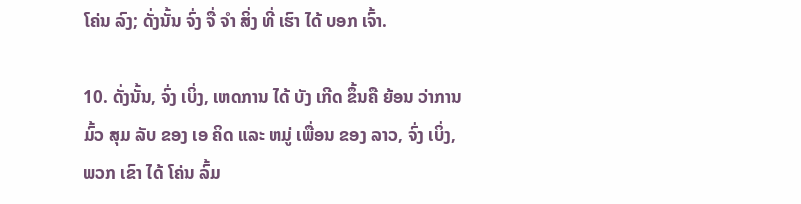ໂຄ່ນ ລົງ; ດັ່ງນັ້ນ ຈົ່ງ ຈື່ ຈໍາ ສິ່ງ ທີ່ ເຮົາ ໄດ້ ບອກ ເຈົ້າ.

10. ດັ່ງນັ້ນ, ຈົ່ງ ເບິ່ງ, ເຫດການ ໄດ້ ບັງ ເກີດ ຂຶ້ນຄື ຍ້ອນ ວ່າການ ມົ້ວ ສຸມ ລັບ ຂອງ ເອ ຄິດ ແລະ ຫມູ່ ເພື່ອນ ຂອງ ລາວ, ຈົ່ງ ເບິ່ງ, ພວກ ເຂົາ ໄດ້ ໂຄ່ນ ລົ້ມ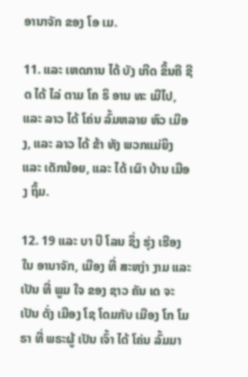ອານາຈັກ ຂອງ ໂອ ເມ.

11. ແລະ ເຫດການ ໄດ້ ບັງ ເກີດ ຂຶ້ນຄື ຊີ ດ ໄດ້ ໄລ່ ຕາມ ໂຄ ຣິ ອານ ທະ ເມີໄປ, ແລະ ລາວ ໄດ້ ໂຄ່ນ ລົ້ມຫລາຍ ຫົວ ເມືອງ, ແລະ ລາວ ໄດ້ ຂ້າ ທັງ ພວກແມ່ຍິງ ແລະ ເດັກນ້ອຍ, ແລະ ໄດ້ ເຜົາ ບ້ານ ເມືອງ ຖິ້ມ.

12. 19 ແລະ ບາ ບີ ໂລນ ຊຶ່ງ ຮຸ່ງ ເຮືອງ ໃນ ອານາຈັກ, ເມືອງ ທີ່ ສະຫງ່າ ງາມ ແລະ ເປັນ ທີ່ ພູມ ໃຈ ຂອງ ຊາວ ຄັນ ເດ ຈະ ເປັນ ດັ່ງ ເມືອງ ໂຊ ໂດມກັບ ເມືອງ ໂກ ໂມ ຣາ ທີ່ ພຣະຜູ້ ເປັນ ເຈົ້າ ໄດ້ ໂຄ່ນ ລົ້ມມາ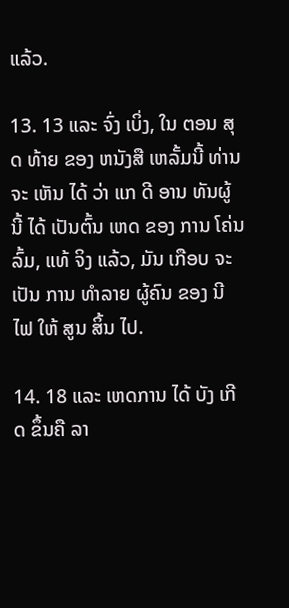ແລ້ວ.

13. 13 ແລະ ຈົ່ງ ເບິ່ງ, ໃນ ຕອນ ສຸດ ທ້າຍ ຂອງ ຫນັງສື ເຫລັ້ມນີ້ ທ່ານ ຈະ ເຫັນ ໄດ້ ວ່າ ແກ ດີ ອານ ທັນຜູ້ ນີ້ ໄດ້ ເປັນຕົ້ນ ເຫດ ຂອງ ການ ໂຄ່ນ ລົ້ມ, ແທ້ ຈິງ ແລ້ວ, ມັນ ເກືອບ ຈະ ເປັນ ການ ທໍາລາຍ ຜູ້ຄົນ ຂອງ ນີ ໄຟ ໃຫ້ ສູນ ສິ້ນ ໄປ.

14. 18 ແລະ ເຫດການ ໄດ້ ບັງ ເກີດ ຂຶ້ນຄື ລາ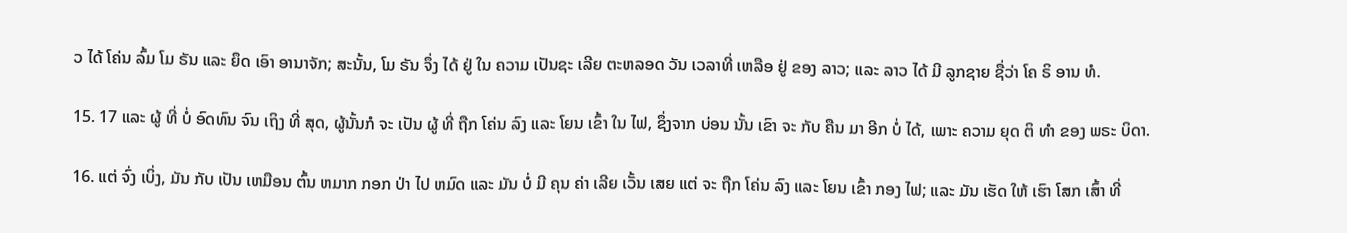ວ ໄດ້ ໂຄ່ນ ລົ້ມ ໂມ ຣັນ ແລະ ຍຶດ ເອົາ ອານາຈັກ; ສະນັ້ນ, ໂມ ຣັນ ຈຶ່ງ ໄດ້ ຢູ່ ໃນ ຄວາມ ເປັນຊະ ເລີຍ ຕະຫລອດ ວັນ ເວລາທີ່ ເຫລືອ ຢູ່ ຂອງ ລາວ; ແລະ ລາວ ໄດ້ ມີ ລູກຊາຍ ຊື່ວ່າ ໂຄ ຣິ ອານ ທໍ.

15. 17 ແລະ ຜູ້ ທີ່ ບໍ່ ອົດທົນ ຈົນ ເຖິງ ທີ່ ສຸດ, ຜູ້ນັ້ນກໍ ຈະ ເປັນ ຜູ້ ທີ່ ຖືກ ໂຄ່ນ ລົງ ແລະ ໂຍນ ເຂົ້າ ໃນ ໄຟ, ຊຶ່ງຈາກ ບ່ອນ ນັ້ນ ເຂົາ ຈະ ກັບ ຄືນ ມາ ອີກ ບໍ່ ໄດ້, ເພາະ ຄວາມ ຍຸດ ຕິ ທໍາ ຂອງ ພຣະ ບິດາ.

16. ແຕ່ ຈົ່ງ ເບິ່ງ, ມັນ ກັບ ເປັນ ເຫມືອນ ຕົ້ນ ຫມາກ ກອກ ປ່າ ໄປ ຫມົດ ແລະ ມັນ ບໍ່ ມີ ຄຸນ ຄ່າ ເລີຍ ເວັ້ນ ເສຍ ແຕ່ ຈະ ຖືກ ໂຄ່ນ ລົງ ແລະ ໂຍນ ເຂົ້າ ກອງ ໄຟ; ແລະ ມັນ ເຮັດ ໃຫ້ ເຮົາ ໂສກ ເສົ້າ ທີ່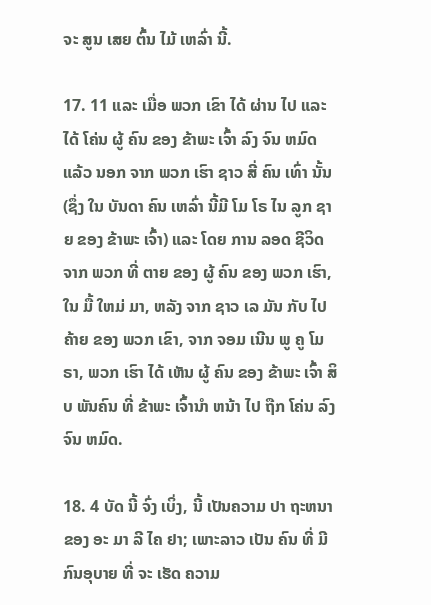ຈະ ສູນ ເສຍ ຕົ້ນ ໄມ້ ເຫລົ່າ ນີ້.

17. 11 ແລະ ເມື່ອ ພວກ ເຂົາ ໄດ້ ຜ່ານ ໄປ ແລະ ໄດ້ ໂຄ່ນ ຜູ້ ຄົນ ຂອງ ຂ້າພະ ເຈົ້າ ລົງ ຈົນ ຫມົດ ແລ້ວ ນອກ ຈາກ ພວກ ເຮົາ ຊາວ ສີ່ ຄົນ ເທົ່າ ນັ້ນ (ຊຶ່ງ ໃນ ບັນດາ ຄົນ ເຫລົ່າ ນີ້ມີ ໂມ ໂຣ ໄນ ລູກ ຊາຍ ຂອງ ຂ້າພະ ເຈົ້າ) ແລະ ໂດຍ ການ ລອດ ຊີວິດ ຈາກ ພວກ ທີ່ ຕາຍ ຂອງ ຜູ້ ຄົນ ຂອງ ພວກ ເຮົາ, ໃນ ມື້ ໃຫມ່ ມາ, ຫລັງ ຈາກ ຊາວ ເລ ມັນ ກັບ ໄປ ຄ້າຍ ຂອງ ພວກ ເຂົາ, ຈາກ ຈອມ ເນີນ ພູ ຄູ ໂມ ຣາ, ພວກ ເຮົາ ໄດ້ ເຫັນ ຜູ້ ຄົນ ຂອງ ຂ້າພະ ເຈົ້າ ສິບ ພັນຄົນ ທີ່ ຂ້າພະ ເຈົ້ານໍາ ຫນ້າ ໄປ ຖືກ ໂຄ່ນ ລົງຈົນ ຫມົດ.

18. 4 ບັດ ນີ້ ຈົ່ງ ເບິ່ງ, ນີ້ ເປັນຄວາມ ປາ ຖະຫນາ ຂອງ ອະ ມາ ລີ ໄຄ ຢາ; ເພາະລາວ ເປັນ ຄົນ ທີ່ ມີ ກົນອຸບາຍ ທີ່ ຈະ ເຮັດ ຄວາມ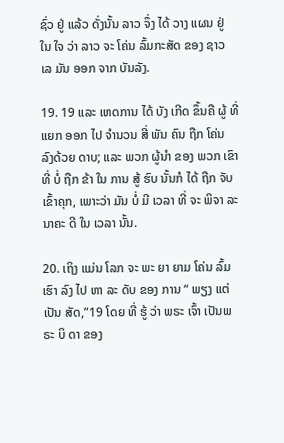ຊົ່ວ ຢູ່ ແລ້ວ ດັ່ງນັ້ນ ລາວ ຈຶ່ງ ໄດ້ ວາງ ແຜນ ຢູ່ ໃນ ໃຈ ວ່າ ລາວ ຈະ ໂຄ່ນ ລົ້ມກະສັດ ຂອງ ຊາວ ເລ ມັນ ອອກ ຈາກ ບັນລັງ.

19. 19 ແລະ ເຫດການ ໄດ້ ບັງ ເກີດ ຂຶ້ນຄື ຜູ້ ທີ່ ແຍກ ອອກ ໄປ ຈໍານວນ ສີ່ ພັນ ຄົນ ຖືກ ໂຄ່ນ ລົງດ້ວຍ ດາບ; ແລະ ພວກ ຜູ້ນໍາ ຂອງ ພວກ ເຂົາ ທີ່ ບໍ່ ຖືກ ຂ້າ ໃນ ການ ສູ້ ຮົບ ນັ້ນກໍ ໄດ້ ຖືກ ຈັບ ເຂົ້າຄຸກ, ເພາະວ່າ ມັນ ບໍ່ ມີ ເວລາ ທີ່ ຈະ ພິຈາ ລະ ນາຄະ ດີ ໃນ ເວລາ ນັ້ນ.

20. ເຖິງ ແມ່ນ ໂລກ ຈະ ພະ ຍາ ຍາມ ໂຄ່ນ ລົ້ມ ເຮົາ ລົງ ໄປ ຫາ ລະ ດັບ ຂອງ ການ “ ພຽງ ແຕ່ ເປັນ ສັດ,”19 ໂດຍ ທີ່ ຮູ້ ວ່າ ພຣະ ເຈົ້າ ເປັນພຣະ ບິ ດາ ຂອງ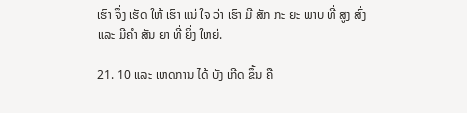ເຮົາ ຈຶ່ງ ເຮັດ ໃຫ້ ເຮົາ ແນ່ ໃຈ ວ່າ ເຮົາ ມີ ສັກ ກະ ຍະ ພາບ ທີ່ ສູງ ສົ່ງ ແລະ ມີຄໍາ ສັນ ຍາ ທີ່ ຍິ່ງ ໃຫຍ່.

21. 10 ແລະ ເຫດການ ໄດ້ ບັງ ເກີດ ຂຶ້ນ ຄື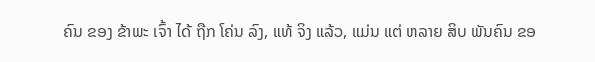ຄົນ ຂອງ ຂ້າພະ ເຈົ້າ ໄດ້ ຖືກ ໂຄ່ນ ລົງ, ແທ້ ຈິງ ແລ້ວ, ແມ່ນ ແຕ່ ຫລາຍ ສິບ ພັນຄົນ ຂອ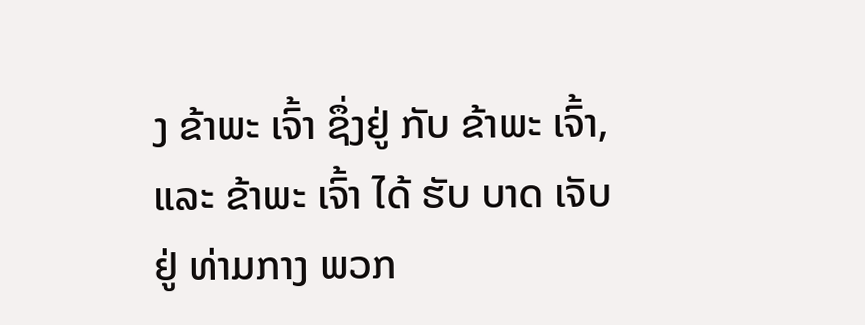ງ ຂ້າພະ ເຈົ້າ ຊຶ່ງຢູ່ ກັບ ຂ້າພະ ເຈົ້າ, ແລະ ຂ້າພະ ເຈົ້າ ໄດ້ ຮັບ ບາດ ເຈັບຢູ່ ທ່າມກາງ ພວກ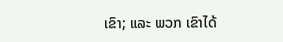ເຂົາ; ແລະ ພວກ ເຂົາໄດ້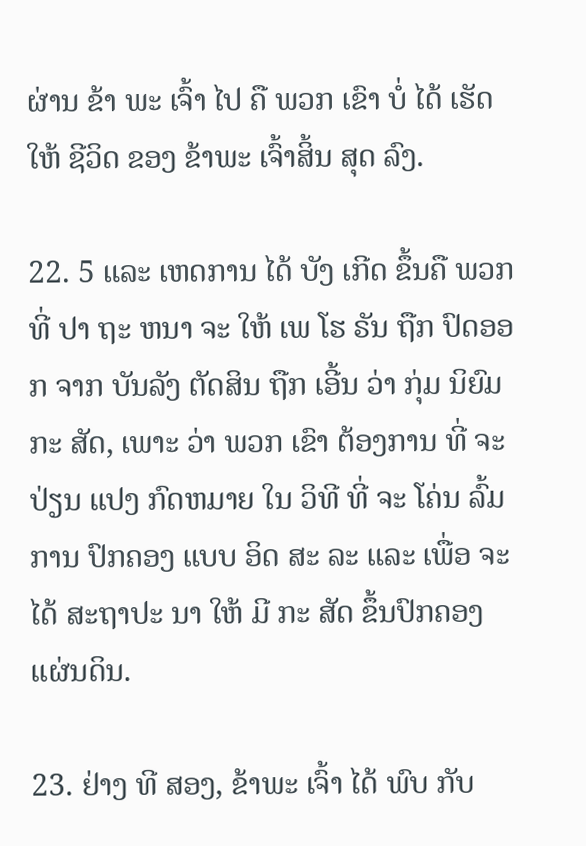ຜ່ານ ຂ້າ ພະ ເຈົ້າ ໄປ ຄື ພວກ ເຂົາ ບໍ່ ໄດ້ ເຮັດ ໃຫ້ ຊີວິດ ຂອງ ຂ້າພະ ເຈົ້າສິ້ນ ສຸດ ລົງ.

22. 5 ແລະ ເຫດການ ໄດ້ ບັງ ເກີດ ຂຶ້ນຄື ພວກ ທີ່ ປາ ຖະ ຫນາ ຈະ ໃຫ້ ເພ ໂຮ ຣັນ ຖືກ ປົດອອກ ຈາກ ບັນລັງ ຕັດສິນ ຖືກ ເອີ້ນ ວ່າ ກຸ່ມ ນິຍົມ ກະ ສັດ, ເພາະ ວ່າ ພວກ ເຂົາ ຕ້ອງການ ທີ່ ຈະ ປ່ຽນ ແປງ ກົດຫມາຍ ໃນ ວິທີ ທີ່ ຈະ ໂຄ່ນ ລົ້ມການ ປົກຄອງ ແບບ ອິດ ສະ ລະ ແລະ ເພື່ອ ຈະ ໄດ້ ສະຖາປະ ນາ ໃຫ້ ມີ ກະ ສັດ ຂຶ້ນປົກຄອງ ແຜ່ນດິນ.

23. ຢ່າງ ທີ ສອງ, ຂ້າພະ ເຈົ້າ ໄດ້ ພົບ ກັບ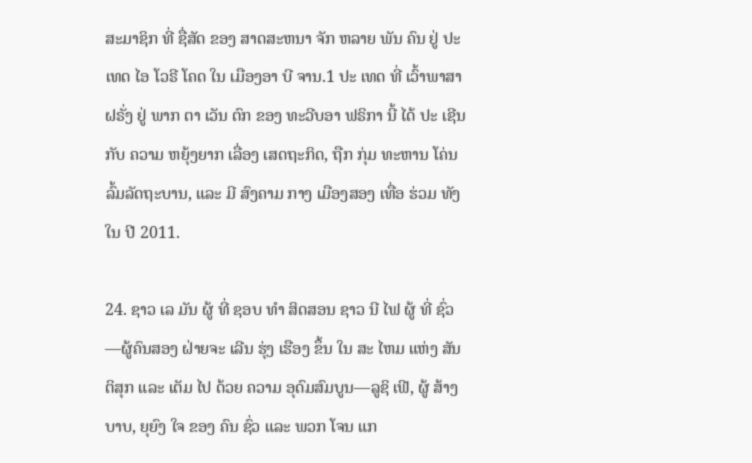ສະມາຊິກ ທີ່ ຊື່ສັດ ຂອງ ສາດສະຫນາ ຈັກ ຫລາຍ ພັນ ຄົນ ຢູ່ ປະ ເທດ ໄອ ໂວຣີ ໂຄດ ໃນ ເມືອງອາ ບີ ຈານ.1 ປະ ເທດ ທີ່ ເວົ້າພາສາ ຝຣັ່ງ ຢູ່ ພາກ ຕາ ເວັນ ຕົກ ຂອງ ທະວີບອາ ຟຣິກາ ນີ້ ໄດ້ ປະ ເຊີນ ກັບ ຄວາມ ຫຍຸ້ງຍາກ ເລື່ອງ ເສດຖະກິດ, ຖືກ ກຸ່ມ ທະຫານ ໂຄ່ນ ລົ້ມລັດຖະບານ, ແລະ ມີ ສົງຄາມ ກາງ ເມືອງສອງ ເທື່ອ ຮ່ວມ ທັງ ໃນ ປີ 2011.

24. ຊາວ ເລ ມັນ ຜູ້ ທີ່ ຊອບ ທໍາ ສິດສອນ ຊາວ ນີ ໄຟ ຜູ້ ທີ່ ຊົ່ວ—ຜູ້ຄົນສອງ ຝ່າຍຈະ ເລີນ ຮຸ່ງ ເຮືອງ ຂຶ້ນ ໃນ ສະ ໄຫມ ແຫ່ງ ສັນຕິສຸກ ແລະ ເຕັມ ໄປ ດ້ວຍ ຄວາມ ອຸດົມສົມບູນ—ລູຊິ ເຟີ, ຜູ້ ສ້າງ ບາບ, ຍຸຍົງ ໃຈ ຂອງ ຄົນ ຊົ່ວ ແລະ ພວກ ໂຈນ ແກ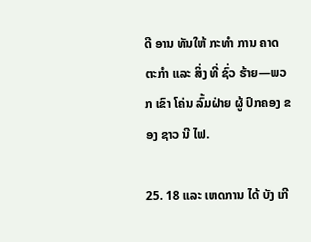ດີ ອານ ທັນໃຫ້ ກະທໍາ ການ ຄາດ ຕະກໍາ ແລະ ສິ່ງ ທີ່ ຊົ່ວ ຮ້າຍ—ພວກ ເຂົາ ໂຄ່ນ ລົ້ມຝ່າຍ ຜູ້ ປົກຄອງ ຂອງ ຊາວ ນີ ໄຟ.

25. 18 ແລະ ເຫດການ ໄດ້ ບັງ ເກີ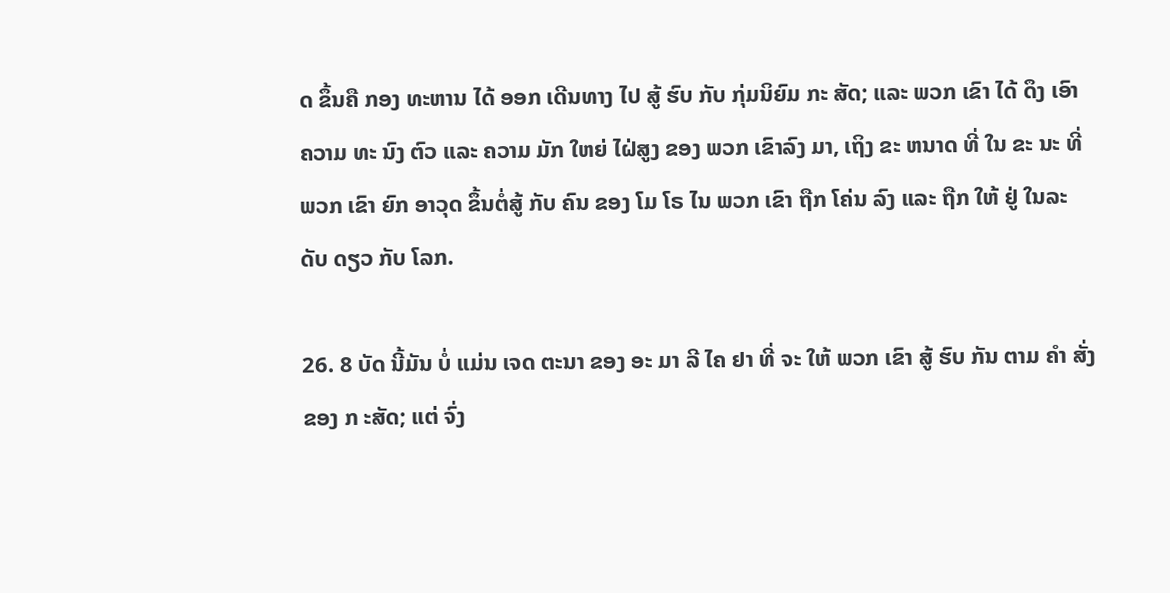ດ ຂຶ້ນຄື ກອງ ທະຫານ ໄດ້ ອອກ ເດີນທາງ ໄປ ສູ້ ຮົບ ກັບ ກຸ່ມນິຍົມ ກະ ສັດ; ແລະ ພວກ ເຂົາ ໄດ້ ດຶງ ເອົາ ຄວາມ ທະ ນົງ ຕົວ ແລະ ຄວາມ ມັກ ໃຫຍ່ ໄຝ່ສູງ ຂອງ ພວກ ເຂົາລົງ ມາ, ເຖິງ ຂະ ຫນາດ ທີ່ ໃນ ຂະ ນະ ທີ່ ພວກ ເຂົາ ຍົກ ອາວຸດ ຂຶ້ນຕໍ່ສູ້ ກັບ ຄົນ ຂອງ ໂມ ໂຣ ໄນ ພວກ ເຂົາ ຖືກ ໂຄ່ນ ລົງ ແລະ ຖືກ ໃຫ້ ຢູ່ ໃນລະ ດັບ ດຽວ ກັບ ໂລກ.

26. 8 ບັດ ນີ້ມັນ ບໍ່ ແມ່ນ ເຈດ ຕະນາ ຂອງ ອະ ມາ ລີ ໄຄ ຢາ ທີ່ ຈະ ໃຫ້ ພວກ ເຂົາ ສູ້ ຮົບ ກັນ ຕາມ ຄໍາ ສັ່ງ ຂອງ ກ ະສັດ; ແຕ່ ຈົ່ງ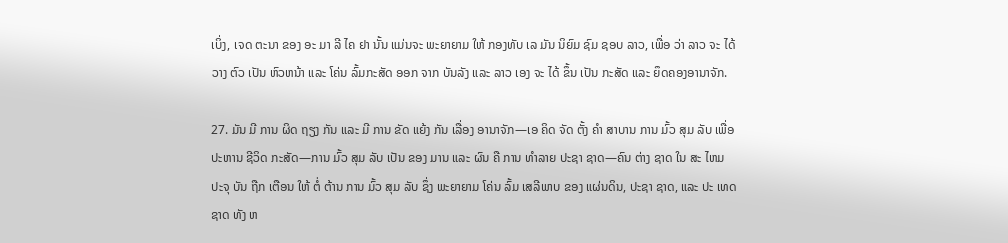ເບິ່ງ, ເຈດ ຕະນາ ຂອງ ອະ ມາ ລີ ໄຄ ຢາ ນັ້ນ ແມ່ນຈະ ພະຍາຍາມ ໃຫ້ ກອງທັບ ເລ ມັນ ນິຍົມ ຊົມ ຊອບ ລາວ, ເພື່ອ ວ່າ ລາວ ຈະ ໄດ້ ວາງ ຕົວ ເປັນ ຫົວຫນ້າ ແລະ ໂຄ່ນ ລົ້ມກະສັດ ອອກ ຈາກ ບັນລັງ ແລະ ລາວ ເອງ ຈະ ໄດ້ ຂຶ້ນ ເປັນ ກະສັດ ແລະ ຍຶດຄອງອານາຈັກ.

27. ມັນ ມີ ການ ຜິດ ຖຽງ ກັນ ແລະ ມີ ການ ຂັດ ແຍ້ງ ກັນ ເລື່ອງ ອານາຈັກ—ເອ ຄິດ ຈັດ ຕັ້ງ ຄໍາ ສາບານ ການ ມົ້ວ ສຸມ ລັບ ເພື່ອ ປະຫານ ຊີວິດ ກະສັດ—ການ ມົ້ວ ສຸມ ລັບ ເປັນ ຂອງ ມານ ແລະ ຜົນ ຄື ການ ທໍາລາຍ ປະຊາ ຊາດ—ຄົນ ຕ່າງ ຊາດ ໃນ ສະ ໄຫມ ປະຈຸ ບັນ ຖືກ ເຕືອນ ໃຫ້ ຕໍ່ ຕ້ານ ການ ມົ້ວ ສຸມ ລັບ ຊຶ່ງ ພະຍາຍາມ ໂຄ່ນ ລົ້ມ ເສລີພາບ ຂອງ ແຜ່ນດິນ, ປະຊາ ຊາດ, ແລະ ປະ ເທດ ຊາດ ທັງ ຫ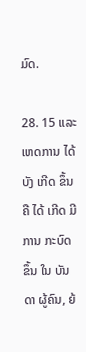ມົດ.

28. 15 ແລະ ເຫດການ ໄດ້ ບັງ ເກີດ ຂຶ້ນຄື ໄດ້ ເກີດ ມີ ການ ກະບົດ ຂຶ້ນ ໃນ ບັນດາ ຜູ້ຄົນ, ຍ້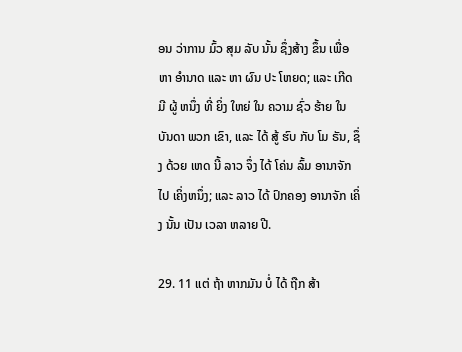ອນ ວ່າການ ມົ້ວ ສຸມ ລັບ ນັ້ນ ຊຶ່ງສ້າງ ຂຶ້ນ ເພື່ອ ຫາ ອໍານາດ ແລະ ຫາ ຜົນ ປະ ໂຫຍດ; ແລະ ເກີດ ມີ ຜູ້ ຫນຶ່ງ ທີ່ ຍິ່ງ ໃຫຍ່ ໃນ ຄວາມ ຊົ່ວ ຮ້າຍ ໃນ ບັນດາ ພວກ ເຂົາ, ແລະ ໄດ້ ສູ້ ຮົບ ກັບ ໂມ ຣັນ, ຊຶ່ງ ດ້ວຍ ເຫດ ນີ້ ລາວ ຈຶ່ງ ໄດ້ ໂຄ່ນ ລົ້ມ ອານາຈັກ ໄປ ເຄິ່ງຫນຶ່ງ; ແລະ ລາວ ໄດ້ ປົກຄອງ ອານາຈັກ ເຄິ່ງ ນັ້ນ ເປັນ ເວລາ ຫລາຍ ປີ.

29. 11 ແຕ່ ຖ້າ ຫາກມັນ ບໍ່ ໄດ້ ຖືກ ສ້າ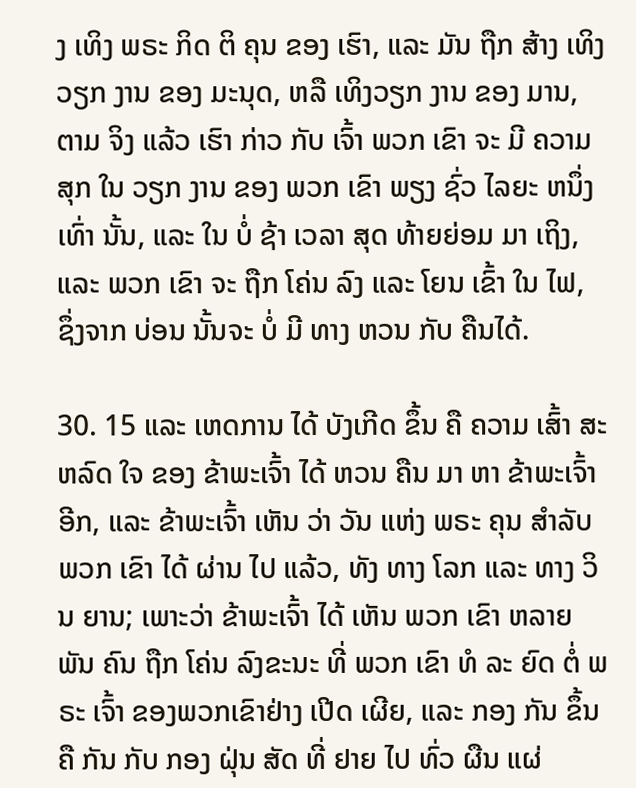ງ ເທິງ ພຣະ ກິດ ຕິ ຄຸນ ຂອງ ເຮົາ, ແລະ ມັນ ຖືກ ສ້າງ ເທິງວຽກ ງານ ຂອງ ມະນຸດ, ຫລື ເທິງວຽກ ງານ ຂອງ ມານ, ຕາມ ຈິງ ແລ້ວ ເຮົາ ກ່າວ ກັບ ເຈົ້າ ພວກ ເຂົາ ຈະ ມີ ຄວາມສຸກ ໃນ ວຽກ ງານ ຂອງ ພວກ ເຂົາ ພຽງ ຊົ່ວ ໄລຍະ ຫນຶ່ງ ເທົ່າ ນັ້ນ, ແລະ ໃນ ບໍ່ ຊ້າ ເວລາ ສຸດ ທ້າຍຍ່ອມ ມາ ເຖິງ, ແລະ ພວກ ເຂົາ ຈະ ຖືກ ໂຄ່ນ ລົງ ແລະ ໂຍນ ເຂົ້າ ໃນ ໄຟ, ຊຶ່ງຈາກ ບ່ອນ ນັ້ນຈະ ບໍ່ ມີ ທາງ ຫວນ ກັບ ຄືນໄດ້.

30. 15 ແລະ ເຫດການ ໄດ້ ບັງເກີດ ຂຶ້ນ ຄື ຄວາມ ເສົ້າ ສະຫລົດ ໃຈ ຂອງ ຂ້າພະເຈົ້າ ໄດ້ ຫວນ ຄືນ ມາ ຫາ ຂ້າພະເຈົ້າ ອີກ, ແລະ ຂ້າພະເຈົ້າ ເຫັນ ວ່າ ວັນ ແຫ່ງ ພຣະ ຄຸນ ສໍາລັບ ພວກ ເຂົາ ໄດ້ ຜ່ານ ໄປ ແລ້ວ, ທັງ ທາງ ໂລກ ແລະ ທາງ ວິນ ຍານ; ເພາະວ່າ ຂ້າພະເຈົ້າ ໄດ້ ເຫັນ ພວກ ເຂົາ ຫລາຍ ພັນ ຄົນ ຖືກ ໂຄ່ນ ລົງຂະນະ ທີ່ ພວກ ເຂົາ ທໍ ລະ ຍົດ ຕໍ່ ພຣະ ເຈົ້າ ຂອງພວກເຂົາຢ່າງ ເປີດ ເຜີຍ, ແລະ ກອງ ກັນ ຂຶ້ນ ຄື ກັນ ກັບ ກອງ ຝຸ່ນ ສັດ ທີ່ ຢາຍ ໄປ ທົ່ວ ຜືນ ແຜ່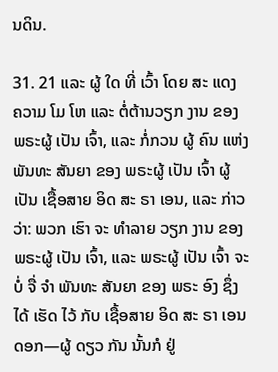ນດິນ.

31. 21 ແລະ ຜູ້ ໃດ ທີ່ ເວົ້າ ໂດຍ ສະ ແດງ ຄວາມ ໂມ ໂຫ ແລະ ຕໍ່ຕ້ານວຽກ ງານ ຂອງ ພຣະຜູ້ ເປັນ ເຈົ້າ, ແລະ ກໍ່ກວນ ຜູ້ ຄົນ ແຫ່ງ ພັນທະ ສັນຍາ ຂອງ ພຣະຜູ້ ເປັນ ເຈົ້າ ຜູ້ ເປັນ ເຊື້ອສາຍ ອິດ ສະ ຣາ ເອນ, ແລະ ກ່າວ ວ່າ: ພວກ ເຮົາ ຈະ ທໍາລາຍ ວຽກ ງານ ຂອງ ພຣະຜູ້ ເປັນ ເຈົ້າ, ແລະ ພຣະຜູ້ ເປັນ ເຈົ້າ ຈະ ບໍ່ ຈື່ ຈໍາ ພັນທະ ສັນຍາ ຂອງ ພຣະ ອົງ ຊຶ່ງ ໄດ້ ເຮັດ ໄວ້ ກັບ ເຊື້ອສາຍ ອິດ ສະ ຣາ ເອນ ດອກ—ຜູ້ ດຽວ ກັນ ນັ້ນກໍ ຢູ່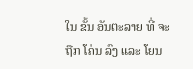ໃນ ຂັ້ນ ອັນຕະລາຍ ທີ່ ຈະ ຖືກ ໂຄ່ນ ລົງ ແລະ ໂຍນ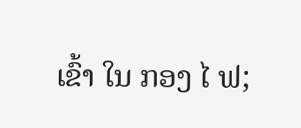ເຂົ້າ ໃນ ກອງ ໄ ຟ;